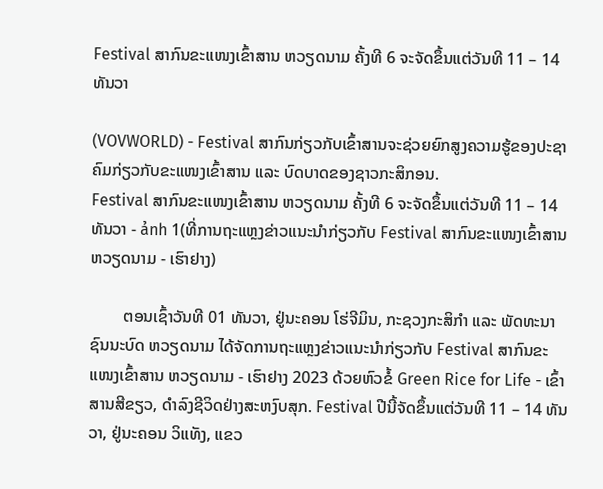Festival ສາກົນຂະແໜງເຂົ້າສານ ຫວຽດນາມ ຄັ້ງທີ 6 ຈະຈັດຂຶ້ນແຕ່ວັນທີ 11 – 14 ທັນວາ

(VOVWORLD) - Festival ສາກົນກ່ຽວກັບເຂົ້າສານຈະຊ່ວຍຍົກສູງຄວາມຮູ້ຂອງປະຊາຄົມກ່ຽວກັບຂະແໜງເຂົ້າສານ ແລະ ບົດບາດຂອງຊາວກະສິກອນ.
Festival ສາກົນຂະແໜງເຂົ້າສານ ຫວຽດນາມ ຄັ້ງທີ 6 ຈະຈັດຂຶ້ນແຕ່ວັນທີ 11 – 14 ທັນວາ - ảnh 1(ທີ່ການຖະແຫຼງຂ່າວແນະນຳກ່ຽວກັບ Festival ສາກົນຂະແໜງເຂົ້າສານ ຫວຽດນາມ - ເຮົາຢາງ)

        ຕອນເຊົ້າວັນທີ 01 ທັນວາ, ຢູ່ນະຄອນ ໂຮ່ຈີມິນ, ກະຊວງກະສິກຳ ແລະ ພັດທະນາຊົນນະບົດ ຫວຽດນາມ ໄດ້ຈັດການຖະແຫຼງຂ່າວແນະນຳກ່ຽວກັບ Festival ສາກົນຂະແໜງເຂົ້າສານ ຫວຽດນາມ - ເຮົາຢາງ 2023 ດ້ວຍຫົວຂໍ້ Green Rice for Life - ເຂົ້າສານສີຂຽວ, ດຳລົງຊີວິດຢ່າງສະຫງົບສຸກ. Festival ປີນີ້ຈັດຂຶ້ນແຕ່ວັນທີ 11 – 14 ທັນວາ, ຢູ່ນະຄອນ ວິແທັງ, ແຂວ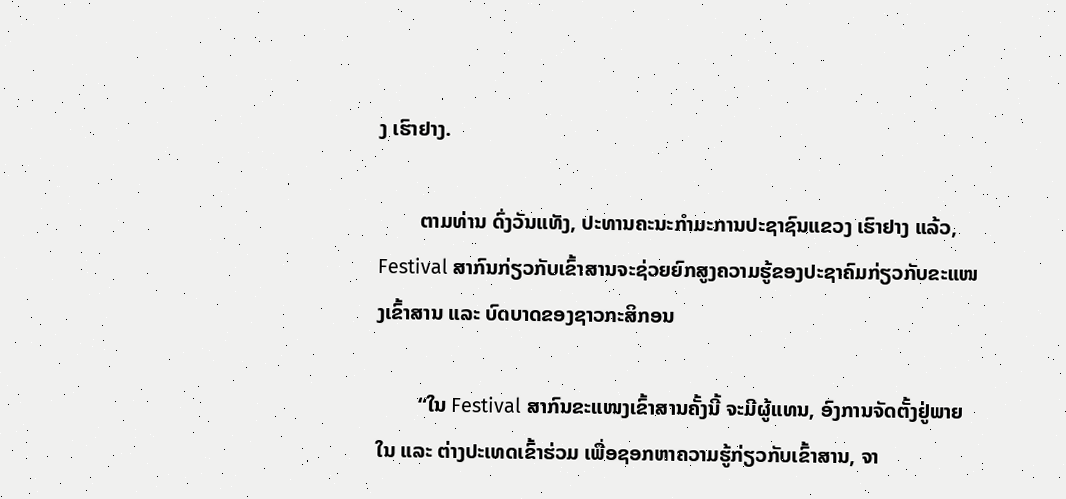ງ ເຮົາຢາງ.

        ຕາມທ່ານ ດົ່ງວັນແທັງ, ປະທານຄະນະກຳມະການປະຊາຊົນແຂວງ ເຮົາຢາງ ແລ້ວ, Festival ສາກົນກ່ຽວກັບເຂົ້າສານຈະຊ່ວຍຍົກສູງຄວາມຮູ້ຂອງປະຊາຄົມກ່ຽວກັບຂະແໜງເຂົ້າສານ ແລະ ບົດບາດຂອງຊາວກະສິກອນ

        “ໃນ Festival ສາກົນຂະແໜງເຂົ້າສານຄັ້ງນີ້ ຈະມີຜູ້ແທນ, ອົງການຈັດຕັ້ງຢູ່ພາຍໃນ ແລະ ຕ່າງປະເທດເຂົ້າຮ່ວມ ເພື່ອຊອກຫາຄວາມຮູ້ກ່ຽວກັບເຂົ້າສານ, ຈາ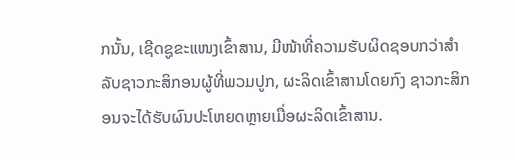ກນັ້ນ, ເຊີດຊູຂະແໜງເຂົ້າສານ, ມີໜ້າທີ່ຄວາມຮັບຜິດຊອບກວ່າສຳລັບຊາວກະສິກອນຜູ້ທີ່ພວມປູກ, ຜະລິດເຂົ້າສານໂດຍກົງ ຊາວກະສິກອນຈະໄດ້ຮັບຜົນປະໂຫຍດຫຼາຍເມື່ອຜະລິດເຂົ້າສານ.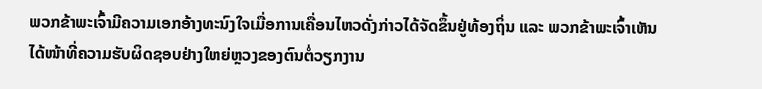ພວກຂ້າພະເຈົ້າມີຄວາມເອກອ້າງທະນົງໃຈເມື່ອການເຄື່ອນໄຫວດັ່ງກ່າວໄດ້ຈັດຂຶ້ນຢູ່ທ້ອງຖິ່ນ ແລະ ພວກຂ້າພະເຈົ້າເຫັນໄດ້ໜ້າທີ່ຄວາມຮັບຜິດຊອບຢ່າງໃຫຍ່ຫຼວງຂອງຕົນຕໍ່ວຽກງານ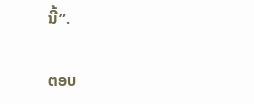ນີ້”.

ຕອບ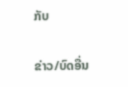ກັບ

ຂ່າວ/ບົດອື່ນ